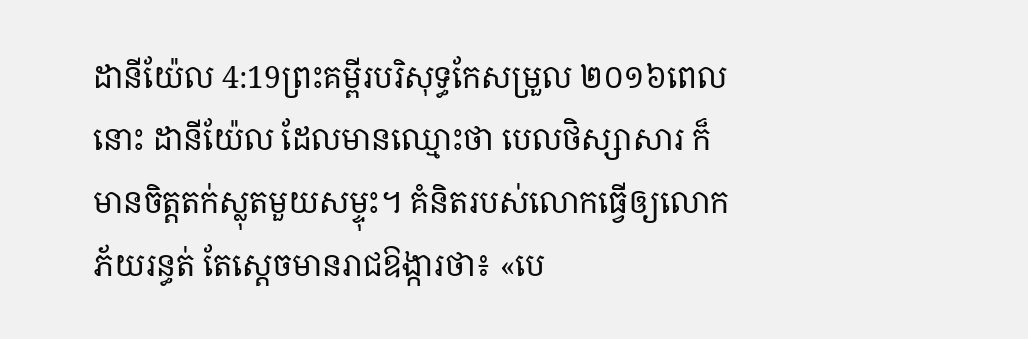ដានីយ៉ែល 4:19ព្រះគម្ពីរបរិសុទ្ធកែសម្រួល ២០១៦ពេលនោះ ដានីយ៉ែល ដែលមានឈ្មោះថា បេលថិស្សាសារ ក៏មានចិត្តតក់ស្លុតមួយសម្ទុះ។ គំនិតរបស់លោកធ្វើឲ្យលោកភ័យរន្ធត់ តែស្ដេចមានរាជឱង្ការថា៖ «បេ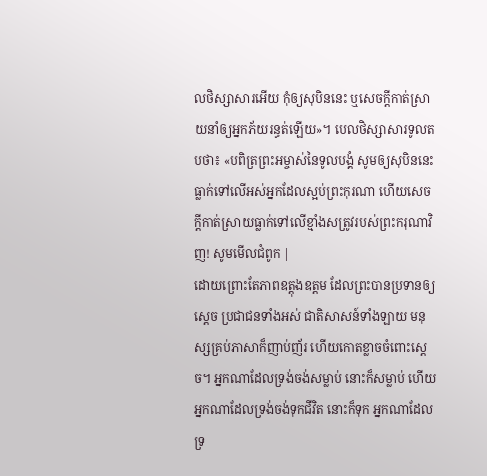លថិស្សាសារអើយ កុំឲ្យសុបិននេះ ឬសេចក្ដីកាត់ស្រាយនាំឲ្យអ្នកភ័យរន្ធត់ឡើយ»។ បេលថិស្សាសារទូលតបថា៖ «បពិត្រព្រះអម្ចាស់នៃទូលបង្គំ សូមឲ្យសុបិននេះធ្លាក់ទៅលើអស់អ្នកដែលស្អប់ព្រះកុរណា ហើយសេចក្ដីកាត់ស្រាយធ្លាក់ទៅលើខ្មាំងសត្រូវរបស់ព្រះករុណាវិញ! សូមមើលជំពូក |
ដោយព្រោះតែភាពឧត្ដុងឧត្ដម ដែលព្រះបានប្រទានឲ្យស្ដេច ប្រជាជនទាំងអស់ ជាតិសាសន៍ទាំងឡាយ មនុស្សគ្រប់ភាសាក៏ញាប់ញ័រ ហើយកោតខ្លាចចំពោះស្ដេច។ អ្នកណាដែលទ្រង់ចង់សម្លាប់ នោះក៏សម្លាប់ ហើយអ្នកណាដែលទ្រង់ចង់ទុកជីវិត នោះក៏ទុក អ្នកណាដែលទ្រ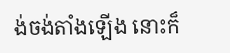ង់ចង់តាំងឡើង នោះក៏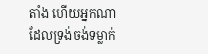តាំង ហើយអ្នកណាដែលទ្រង់ចង់ទម្លាក់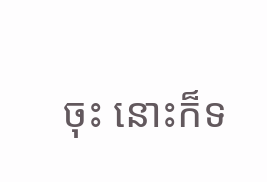ចុះ នោះក៏ទ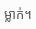ម្លាក់។